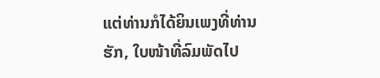ແຕ່ທ່ານກໍໄດ້ຍິນເພງທີ່ທ່ານຮັກ, ໃບໜ້າທີ່ລົມພັດໄປ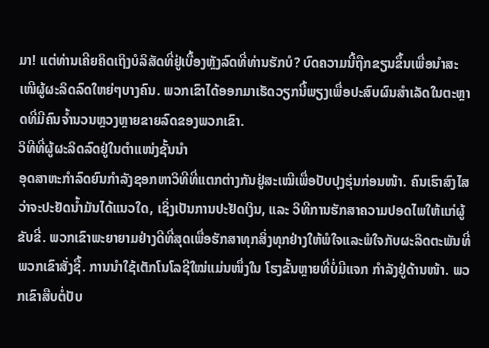ມາ! ແຕ່ທ່ານເຄີຍຄິດເຖິງບໍລິສັດທີ່ຢູ່ເບື້ອງຫຼັງລົດທີ່ທ່ານຮັກບໍ? ບົດຄວາມນີ້ຖືກຂຽນຂຶ້ນເພື່ອນຳສະເໜີຜູ້ຜະລິດລົດໃຫຍ່ໆບາງຄົນ. ພວກເຂົາໄດ້ອອກມາເຮັດວຽກນີ້ພຽງເພື່ອປະສົບຜົນສຳເລັດໃນຕະຫຼາດທີ່ມີຄົນຈ້ຳນວນຫຼວງຫຼາຍຂາຍລົດຂອງພວກເຂົາ.
ວິທີທີ່ຜູ້ຜະລິດລົດຢູ່ໃນຕຳແໜ່ງຊັ້ນນຳ
ອຸດສາຫະກໍາລົດຍົນກໍາລັງຊອກຫາວິທີທີ່ແຕກຕ່າງກັນຢູ່ສະເໝີເພື່ອປັບປຸງຮຸ່ນກ່ອນໜ້າ. ຄົນເຮົາສົງໄສວ່າຈະປະຢັດນ້ຳມັນໄດ້ແນວໃດ, ເຊິ່ງເປັນການປະຢັດເງິນ, ແລະ ວິທີການຮັກສາຄວາມປອດໄພໃຫ້ແກ່ຜູ້ຂັບຂີ່. ພວກເຂົາພະຍາຍາມຢ່າງດີທີ່ສຸດເພື່ອຮັກສາທຸກສິ່ງທຸກຢ່າງໃຫ້ພໍໃຈແລະພໍໃຈກັບຜະລິດຕະພັນທີ່ພວກເຂົາສັ່ງຊື້. ການນໍາໃຊ້ເຕັກໂນໂລຊີໃໝ່ແມ່ນໜຶ່ງໃນ ໂຮງຂັ້ນຫຼາຍທີ່ບໍ່ມີແຈກ ກໍາລັງຢູ່ດ້ານໜ້າ. ພວກເຂົາສືບຕໍ່ປັບ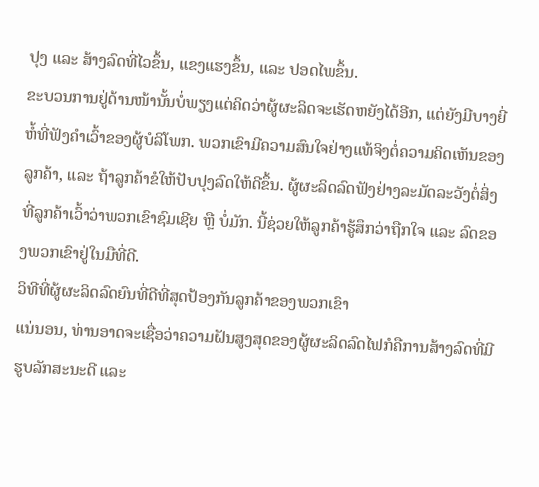ປຸງ ແລະ ສ້າງລົດທີ່ໄວຂຶ້ນ, ແຂງແຮງຂຶ້ນ, ແລະ ປອດໄພຂຶ້ນ.
ຂະບວນການຢູ່ດ້ານໜ້ານັ້ນບໍ່ພຽງແຕ່ຄິດວ່າຜູ້ຜະລິດຈະເຮັດຫຍັງໄດ້ອີກ, ແຕ່ຍັງມີບາງຍີ່ຫໍ້ທີ່ຟັງຄຳເວົ້າຂອງຜູ້ບໍລິໂພກ. ພວກເຂົາມີຄວາມສົນໃຈຢ່າງແທ້ຈິງຕໍ່ຄວາມຄິດເຫັນຂອງລູກຄ້າ, ແລະ ຖ້າລູກຄ້າຂໍໃຫ້ປັບປຸງລົດໃຫ້ດີຂຶ້ນ. ຜູ້ຜະລິດລົດຟັງຢ່າງລະມັດລະວັງຕໍ່ສິ່ງທີ່ລູກຄ້າເວົ້າວ່າພວກເຂົາຊົມເຊີຍ ຫຼື ບໍ່ມັກ. ນີ້ຊ່ວຍໃຫ້ລູກຄ້າຮູ້ສຶກວ່າຖືກໃຈ ແລະ ລົດຂອງພວກເຂົາຢູ່ໃນມືທີ່ດີ.
ວິທີທີ່ຜູ້ຜະລິດລົດຍົນທີ່ດີທີ່ສຸດປ້ອງກັນລູກຄ້າຂອງພວກເຂົາ
ແນ່ນອນ, ທ່ານອາດຈະເຊື່ອວ່າຄວາມຝັນສູງສຸດຂອງຜູ້ຜະລິດລົດໄຟກໍຄືການສ້າງລົດທີ່ມີຮູບລັກສະນະດີ ແລະ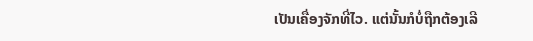ເປັນເຄື່ອງຈັກທີ່ໄວ. ແຕ່ນັ້ນກໍບໍ່ຖືກຕ້ອງເລີ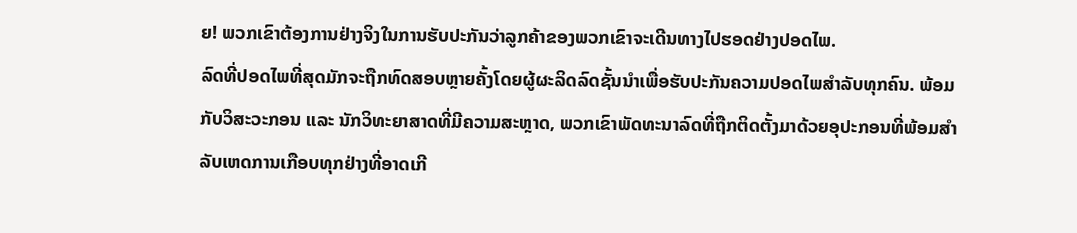ຍ! ພວກເຂົາຕ້ອງການຢ່າງຈິງໃນການຮັບປະກັນວ່າລູກຄ້າຂອງພວກເຂົາຈະເດີນທາງໄປຮອດຢ່າງປອດໄພ.
ລົດທີ່ປອດໄພທີ່ສຸດມັກຈະຖືກທົດສອບຫຼາຍຄັ້ງໂດຍຜູ້ຜະລິດລົດຊັ້ນນຳເພື່ອຮັບປະກັນຄວາມປອດໄພສຳລັບທຸກຄົນ. ພ້ອມກັບວິສະວະກອນ ແລະ ນັກວິທະຍາສາດທີ່ມີຄວາມສະຫຼາດ, ພວກເຂົາພັດທະນາລົດທີ່ຖືກຕິດຕັ້ງມາດ້ວຍອຸປະກອນທີ່ພ້ອມສຳລັບເຫດການເກືອບທຸກຢ່າງທີ່ອາດເກີ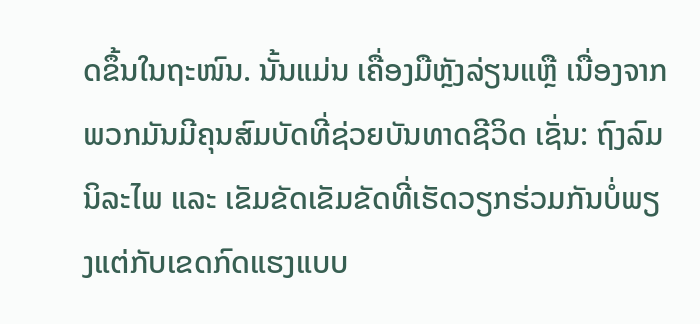ດຂຶ້ນໃນຖະໜົນ. ນັ້ນແມ່ນ ເຄື່ອງມືຫຼັງລ່ຽນແຫຼື ເນື່ອງຈາກພວກມັນມີຄຸນສົມບັດທີ່ຊ່ວຍບັນທາດຊີວິດ ເຊັ່ນ: ຖົງລົມນິລະໄພ ແລະ ເຂັມຂັດເຂັມຂັດທີ່ເຮັດວຽກຮ່ວມກັນບໍ່ພຽງແຕ່ກັບເຂດກົດແຮງແບບ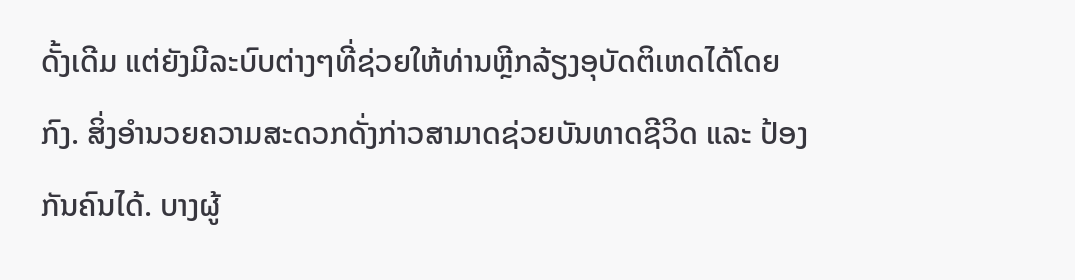ດັ້ງເດີມ ແຕ່ຍັງມີລະບົບຕ່າງໆທີ່ຊ່ວຍໃຫ້ທ່ານຫຼີກລ້ຽງອຸບັດຕິເຫດໄດ້ໂດຍກົງ. ສິ່ງອຳນວຍຄວາມສະດວກດັ່ງກ່າວສາມາດຊ່ວຍບັນທາດຊີວິດ ແລະ ປ້ອງກັນຄົນໄດ້. ບາງຜູ້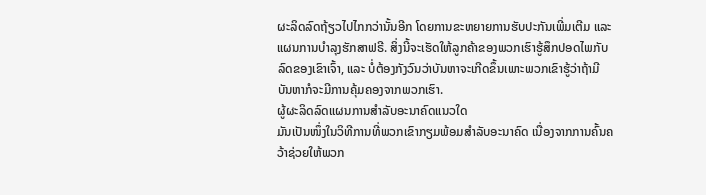ຜະລິດລົດຖ້ຽວໄປໄກກວ່ານັ້ນອີກ ໂດຍການຂະຫຍາຍການຮັບປະກັນເພີ່ມເຕີມ ແລະ ແຜນການບຳລຸງຮັກສາຟຣີ. ສິ່ງນີ້ຈະເຮັດໃຫ້ລູກຄ້າຂອງພວກເຮົາຮູ້ສຶກປອດໄພກັບລົດຂອງເຂົາເຈົ້າ, ແລະ ບໍ່ຕ້ອງກັງວົນວ່າບັນຫາຈະເກີດຂຶ້ນເພາະພວກເຂົາຮູ້ວ່າຖ້າມີບັນຫາກໍຈະມີການຄຸ້ມຄອງຈາກພວກເຮົາ.
ຜູ້ຜະລິດລົດແຜນການສຳລັບອະນາຄົດແນວໃດ
ມັນເປັນໜຶ່ງໃນວິທີການທີ່ພວກເຂົາກຽມພ້ອມສໍາລັບອະນາຄົດ ເນື່ອງຈາກການຄົ້ນຄວ້າຊ່ວຍໃຫ້ພວກ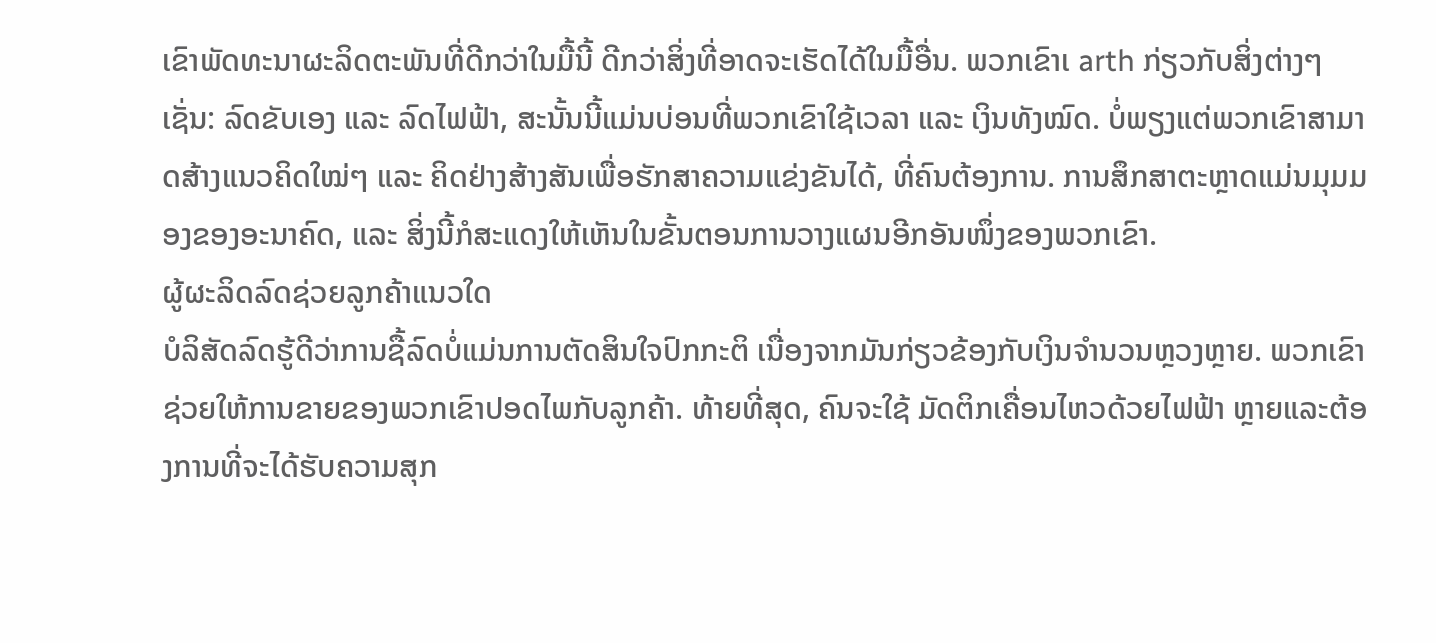ເຂົາພັດທະນາຜະລິດຕະພັນທີ່ດີກວ່າໃນມື້ນີ້ ດີກວ່າສິ່ງທີ່ອາດຈະເຮັດໄດ້ໃນມື້ອື່ນ. ພວກເຂົາເ arth ກ່ຽວກັບສິ່ງຕ່າງໆ ເຊັ່ນ: ລົດຂັບເອງ ແລະ ລົດໄຟຟ້າ, ສະນັ້ນນີ້ແມ່ນບ່ອນທີ່ພວກເຂົາໃຊ້ເວລາ ແລະ ເງິນທັງໝົດ. ບໍ່ພຽງແຕ່ພວກເຂົາສາມາດສ້າງແນວຄິດໃໝ່ໆ ແລະ ຄິດຢ່າງສ້າງສັນເພື່ອຮັກສາຄວາມແຂ່ງຂັນໄດ້, ທີ່ຄົນຕ້ອງການ. ການສຶກສາຕະຫຼາດແມ່ນມຸມມອງຂອງອະນາຄົດ, ແລະ ສິ່ງນີ້ກໍສະແດງໃຫ້ເຫັນໃນຂັ້ນຕອນການວາງແຜນອີກອັນໜຶ່ງຂອງພວກເຂົາ.
ຜູ້ຜະລິດລົດຊ່ວຍລູກຄ້າແນວໃດ
ບໍລິສັດລົດຮູ້ດີວ່າການຊື້ລົດບໍ່ແມ່ນການຕັດສິນໃຈປົກກະຕິ ເນື່ອງຈາກມັນກ່ຽວຂ້ອງກັບເງິນຈໍານວນຫຼວງຫຼາຍ. ພວກເຂົາຊ່ວຍໃຫ້ການຂາຍຂອງພວກເຂົາປອດໄພກັບລູກຄ້າ. ທ້າຍທີ່ສຸດ, ຄົນຈະໃຊ້ ມັດຕິກເຄື່ອນໄຫວດ້ວຍໄຟຟ້າ ຫຼາຍແລະຕ້ອງການທີ່ຈະໄດ້ຮັບຄວາມສຸກ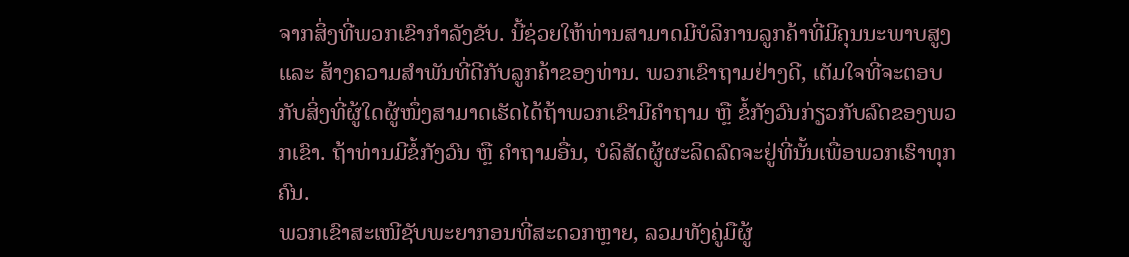ຈາກສິ່ງທີ່ພວກເຂົາກໍາລັງຂັບ. ນີ້ຊ່ວຍໃຫ້ທ່ານສາມາດມີບໍລິການລູກຄ້າທີ່ມີຄຸນນະພາບສູງ ແລະ ສ້າງຄວາມສໍາພັນທີ່ດີກັບລູກຄ້າຂອງທ່ານ. ພວກເຂົາຖາມຢ່າງດີ, ເຕັມໃຈທີ່ຈະຕອບກັບສິ່ງທີ່ຜູ້ໃດຜູ້ໜຶ່ງສາມາດເຮັດໄດ້ຖ້າພວກເຂົາມີຄໍາຖາມ ຫຼື ຂໍ້ກັງວົນກ່ຽວກັບລົດຂອງພວກເຂົາ. ຖ້າທ່ານມີຂໍ້ກັງວົນ ຫຼື ຄໍາຖາມອື່ນ, ບໍລິສັດຜູ້ຜະລິດລົດຈະຢູ່ທີ່ນັ້ນເພື່ອພວກເຮົາທຸກຄົນ.
ພວກເຂົາສະເໜີຊັບພະຍາກອນທີ່ສະດວກຫຼາຍ, ລວມທັງຄູ່ມືຜູ້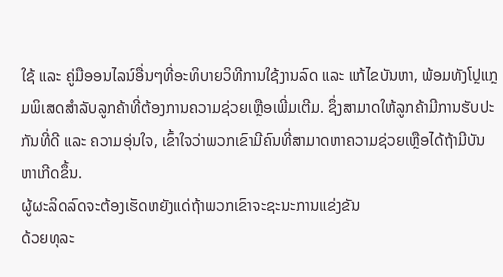ໃຊ້ ແລະ ຄູ່ມືອອນໄລນ໌ອື່ນໆທີ່ອະທິບາຍວິທີການໃຊ້ງານລົດ ແລະ ແກ້ໄຂບັນຫາ, ພ້ອມທັງໂປຼແກຼມພິເສດສໍາລັບລູກຄ້າທີ່ຕ້ອງການຄວາມຊ່ວຍເຫຼືອເພີ່ມເຕີມ. ຊຶ່ງສາມາດໃຫ້ລູກຄ້າມີການຮັບປະກັນທີ່ດີ ແລະ ຄວາມອຸ່ນໃຈ, ເຂົ້າໃຈວ່າພວກເຂົາມີຄົນທີ່ສາມາດຫາຄວາມຊ່ວຍເຫຼືອໄດ້ຖ້າມີບັນຫາເກີດຂຶ້ນ.
ຜູ້ຜະລິດລົດຈະຕ້ອງເຮັດຫຍັງແດ່ຖ້າພວກເຂົາຈະຊະນະການແຂ່ງຂັນ
ດ້ວຍທຸລະ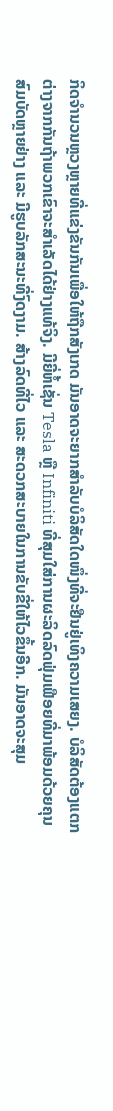ກິດຈໍານວນຫຼວງຫຼາຍທີ່ແຂ່ງຂັນກັນເພື່ອໃຫ້ຖືກສັງເກດ ມັນອາດຈະຍາກສໍາລັບບໍລິສັດໃດໜຶ່ງທີ່ຈະຢືນຢູ່ເທິງຄວາມເສຍງ. ບໍລິສັດຕ້ອງແຕກຕ່າງຈາກກັນຖ້າພວກເຂົາຈະສໍາເລັດໄດ້ຢ່າງແທ້ຈິງ. ມີຍີ່ຫໍ້ເຊັ່ນ Tesla ຫຼື Infiniti ທີ່ສຸມໃສ່ການຜະລິດລົດຟຸ່ມເຟືອຍທີ່ມາພ້ອມດ້ວຍຄຸນສົມບັດຫຼາຍຢ່າງ ແລະ ມີຮູບລັກສະນະທີ່ງົດງາມ. ສ້າງລົດທີ່ໄວ ແລະ ສະດວກສະບາຍໃນການຂັບຂີ່ໃຫ້ໄວຂຶ້ນອີກ. ມັນອາດຈະສຸມ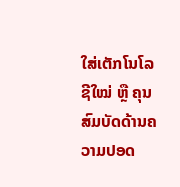ໃສ່ເຕັກໂນໂລຊີໃໝ່ ຫຼື ຄຸນສົມບັດດ້ານຄວາມປອດ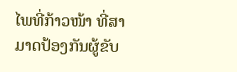ໄພທີ່ກ້າວໜ້າ ທີ່ສາມາດປ້ອງກັນຜູ້ຂັບ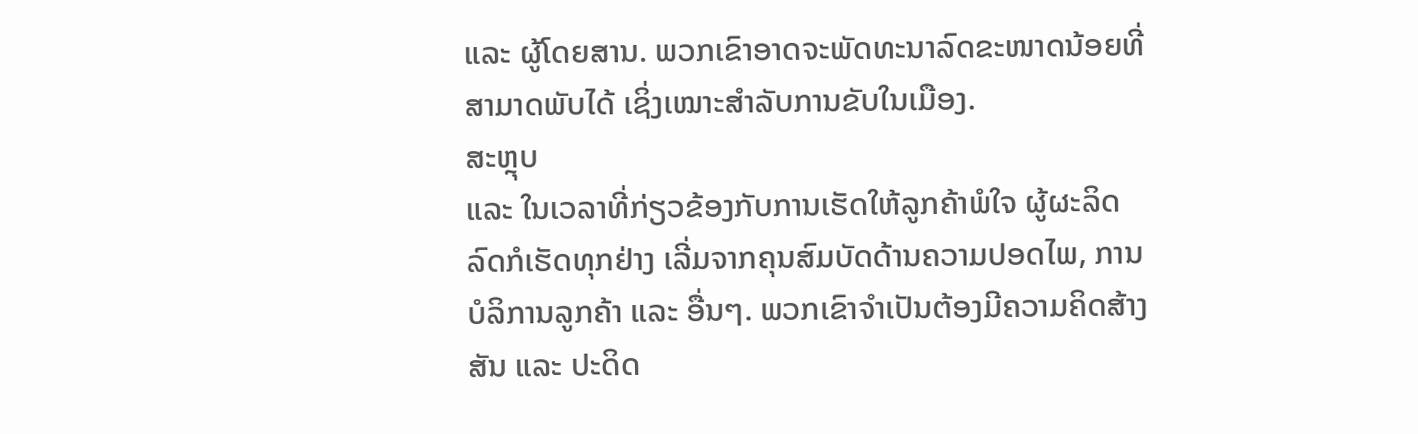ແລະ ຜູ້ໂດຍສານ. ພວກເຂົາອາດຈະພັດທະນາລົດຂະໜາດນ້ອຍທີ່ສາມາດພັບໄດ້ ເຊິ່ງເໝາະສຳລັບການຂັບໃນເມືອງ.
ສະຫຼຸບ
ແລະ ໃນເວລາທີ່ກ່ຽວຂ້ອງກັບການເຮັດໃຫ້ລູກຄ້າພໍໃຈ ຜູ້ຜະລິດລົດກໍເຮັດທຸກຢ່າງ ເລີ່ມຈາກຄຸນສົມບັດດ້ານຄວາມປອດໄພ, ການບໍລິການລູກຄ້າ ແລະ ອື່ນໆ. ພວກເຂົາຈໍາເປັນຕ້ອງມີຄວາມຄິດສ້າງສັນ ແລະ ປະດິດ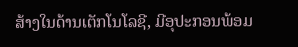ສ້າງໃນດ້ານເຕັກໂນໂລຊີ, ມີອຸປະກອນພ້ອມ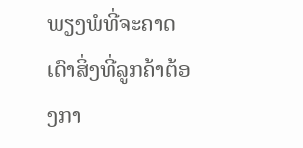ພຽງພໍທີ່ຈະຄາດເດົາສິ່ງທີ່ລູກຄ້າຕ້ອງກາ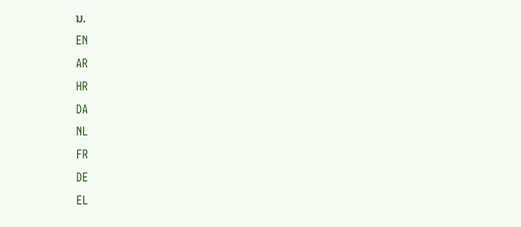ນ.
EN
AR
HR
DA
NL
FR
DE
EL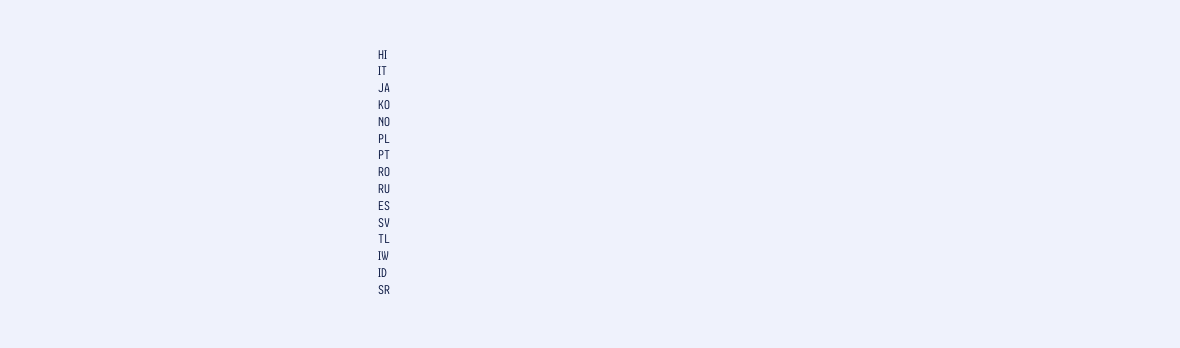HI
IT
JA
KO
NO
PL
PT
RO
RU
ES
SV
TL
IW
ID
SR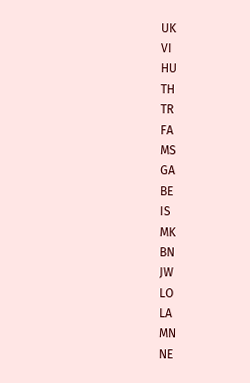UK
VI
HU
TH
TR
FA
MS
GA
BE
IS
MK
BN
JW
LO
LA
MN
NE